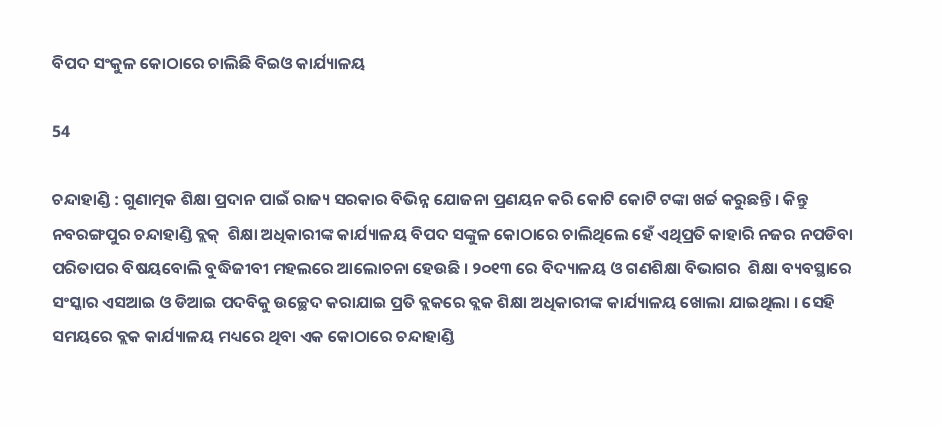ବିପଦ ସଂକୁଳ କୋଠାରେ ଚାଲିଛି ବିଇଓ କାର୍ଯ୍ୟାଳୟ

54

ଚନ୍ଦାହାଣ୍ଡି : ଗୁଣାତ୍ମକ ଶିକ୍ଷା ପ୍ରଦାନ ପାଇଁ ରାଜ୍ୟ ସରକାର ବିଭିନ୍ନ ଯୋଜନା ପ୍ରଣୟନ କରି କୋଟି କୋଟି ଟଙ୍କା ଖର୍ଚ୍ଚ କରୁଛନ୍ତି । କିନ୍ତୁ ନବରଙ୍ଗପୁର ଚନ୍ଦାହାଣ୍ଡି ବ୍ଲକ୍  ଶିକ୍ଷା ଅଧିକାରୀଙ୍କ କାର୍ଯ୍ୟାଳୟ ବିପଦ ସଙ୍କୁଳ କୋଠାରେ ଚାଲିଥିଲେ ହେଁ ଏଥିପ୍ରତି କାହାରି ନଜର ନପଡିବା ପରିତାପର ବିଷୟବୋଲି ବୁଦ୍ଧିଜୀବୀ ମହଲରେ ଆଲୋଚନା ହେଉଛି । ୨୦୧୩ ରେ ବିଦ୍ୟାଳୟ ଓ ଗଣଶିକ୍ଷା ବିଭାଗର  ଶିକ୍ଷା ବ୍ୟବସ୍ଥାରେ ସଂସ୍କାର ଏସଆଇ ଓ ଡିଆଇ ପଦବିକୁ ଉଚ୍ଛେଦ କରାଯାଇ ପ୍ରତି ବ୍ଲକରେ ବ୍ଲକ ଶିକ୍ଷା ଅଧିକାରୀଙ୍କ କାର୍ଯ୍ୟାଳୟ ଖୋଲା ଯାଇଥିଲା । ସେହି ସମୟରେ ବ୍ଲକ କାର୍ଯ୍ୟାଳୟ ମଧ୍ୟରେ ଥିବା ଏକ କୋଠାରେ ଚନ୍ଦାହାଣ୍ଡି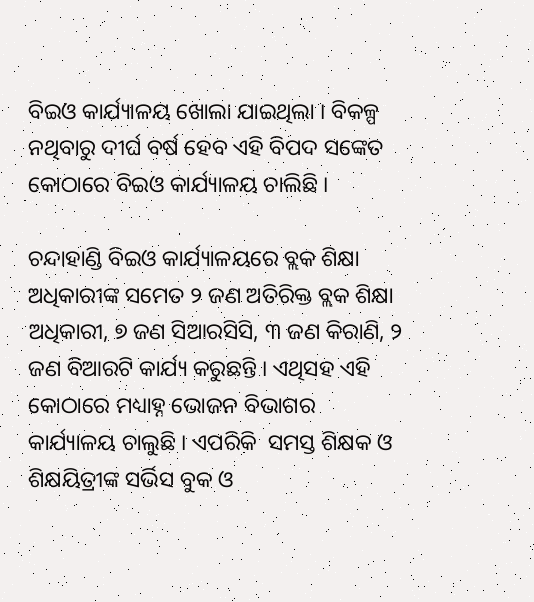ବିଇଓ କାର୍ଯ୍ୟାଳୟ ଖୋଲା ଯାଇଥିଲା । ବିକଳ୍ପ ନଥିବାରୁ ଦୀର୍ଘ ବର୍ଷ ହେବ ଏହି ବିପଦ ସଙ୍କେତ କୋଠାରେ ବିଇଓ କାର୍ଯ୍ୟାଳୟ ଚାଲିଛି ।

ଚନ୍ଦାହାଣ୍ଡି ବିଇଓ କାର୍ଯ୍ୟାଳୟରେ ବ୍ଲକ ଶିକ୍ଷା ଅଧିକାରୀଙ୍କ ସମେତ ୨ ଜଣ ଅତିରିକ୍ତ ବ୍ଲକ ଶିକ୍ଷା ଅଧିକାରୀ, ୭ ଜଣ ସିଆରସିସି, ୩ ଜଣ କିରାଣି, ୨ ଜଣ ବିଆରଟି କାର୍ଯ୍ୟ କରୁଛନ୍ତି । ଏଥିସହ ଏହି କୋଠାରେ ମଧ୍ୟାହ୍ନ ଭୋଜନ ବିଭାଗର କାର୍ଯ୍ୟାଳୟ ଚାଲୁଛି । ଏପରିକି  ସମସ୍ତ ଶିକ୍ଷକ ଓ ଶିକ୍ଷୟିତ୍ରୀଙ୍କ ସର୍ଭିସ ବୁକ ଓ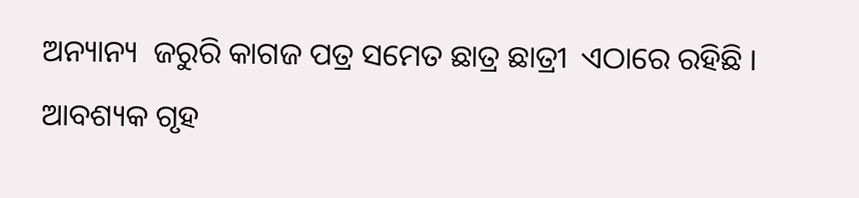ଅନ୍ୟାନ୍ୟ  ଜରୁରି କାଗଜ ପତ୍ର ସମେତ ଛାତ୍ର ଛାତ୍ରୀ  ଏଠାରେ ରହିଛି ।  ଆବଶ୍ୟକ ଗୃହ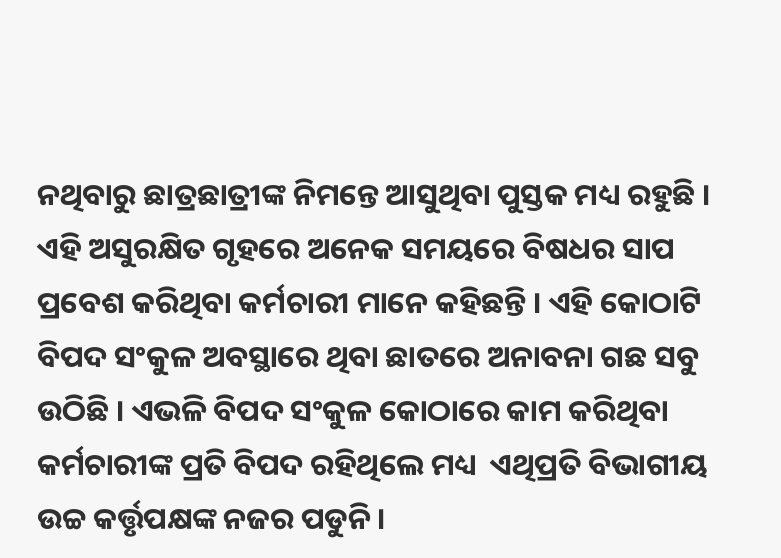ନଥିବାରୁ ଛାତ୍ରଛାତ୍ରୀଙ୍କ ନିମନ୍ତେ ଆସୁଥିବା ପୁସ୍ତକ ମଧ୍ୟ ରହୁଛି । ଏହି ଅସୁରକ୍ଷିତ ଗୃହରେ ଅନେକ ସମୟରେ ବିଷଧର ସାପ ପ୍ରବେଶ କରିଥିବା କର୍ମଚାରୀ ମାନେ କହିଛନ୍ତି । ଏହି କୋଠାଟି ବିପଦ ସଂକୁଳ ଅବସ୍ଥାରେ ଥିବା ଛାତରେ ଅନାବନା ଗଛ ସବୁ ଉଠିଛି । ଏଭଳି ବିପଦ ସଂକୁଳ କୋଠାରେ କାମ କରିଥିବା କର୍ମଚାରୀଙ୍କ ପ୍ରତି ବିପଦ ରହିଥିଲେ ମଧ୍ୟ  ଏଥିପ୍ରତି ବିଭାଗୀୟ ଉଚ୍ଚ କର୍ତ୍ତୃପକ୍ଷଙ୍କ ନଜର ପଡୁନି ।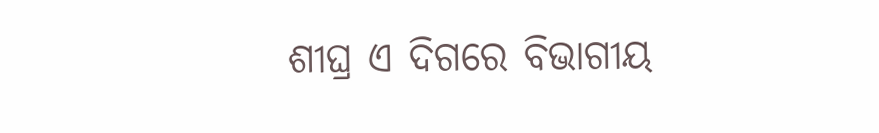ଶୀଘ୍ର ଏ ଦିଗରେ ବିଭାଗୀୟ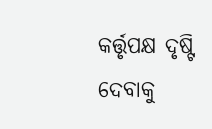କର୍ତ୍ତୃପକ୍ଷ ଦୃଷ୍ଟି ଦେବାକୁ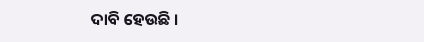ଦାବି ହେଉଛି ।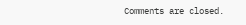Comments are closed.